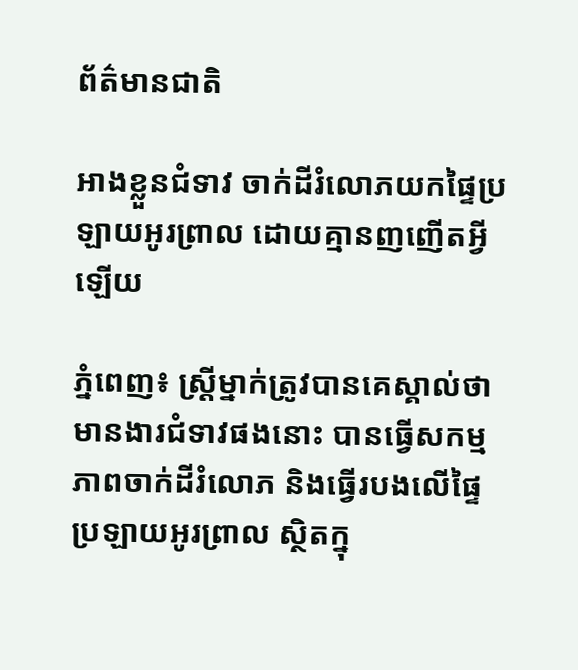ព័ត៌មានជាតិ

អាងខ្លួនជំទាវ ចាក់ដីរំលោភយកផ្ទៃប្រឡាយអូរព្រាល ដោយគ្មានញញើតអ្វីឡើយ

ភ្នំពេញ៖ ស្រ្តីម្នាក់ត្រូវបានគេស្គាល់ថា មានងារជំទាវផងនោះ បានធ្វើសកម្មភាពចាក់ដីរំលោភ និងធ្វើរបងលើផ្ទៃប្រឡាយអូរព្រាល ស្ថិតក្នុ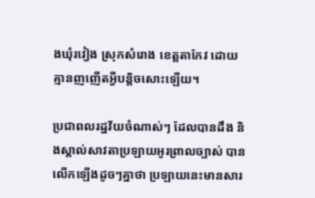ងឃុំរវៀង ស្រុកសំរោង ខេត្តតាកែវ ដោយគ្មានញញើតអ្វីបន្តិចសោះឡើយ។

ប្រជាពលរដ្ឋវ័យចំណាស់ៗ ដែលបានដឹង និងស្គាល់សាវតាប្រឡាយអូរព្រាលច្បាស់ បានលើកឡើងដូចៗគ្នាថា ប្រឡាយនេះមានសារ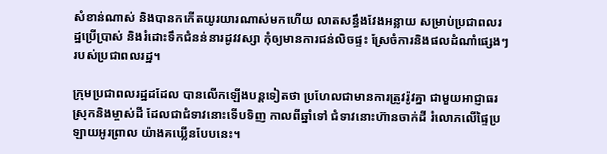សំខាន់ណាស់ និងបានកកើតយូរយារណាស់មកហើយ លាតសន្ធឹងវែងអន្លាយ សម្រាប់ប្រជាពលរដ្ឋប្រើប្រាស់ និងរំដោះទឹកជំនន់នារដូវវស្សា កុំឲ្យមានការជន់លិចផ្ទះ ស្រែចំការនិងផលដំណាំផ្សេងៗ របស់ប្រជាពលរដ្ឋ។

ក្រុមប្រជាពលរដ្ឋដដែល បានលើកឡើងបន្តទៀតថា ប្រហែលជាមានការត្រូវរ៉ូវគ្នា ជាមួយអាជ្ញាធរស្រុកនិងម្ចាស់ដី ដែលជាជំទាវនោះទើបទិញ កាលពីឆ្នាំទៅ ជំទាវនោះហ៊ានចាក់ដី រំលោភលើផ្ទៃប្រឡាយអូរព្រាល យ៉ាងគឃ្លើនបែបនេះ។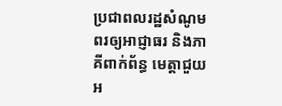ប្រជាពលរដ្ឋសំណូមពរឲ្យអាជ្ញាធរ និងភាគីពាក់ព័ន្ធ មេត្តាជួយអ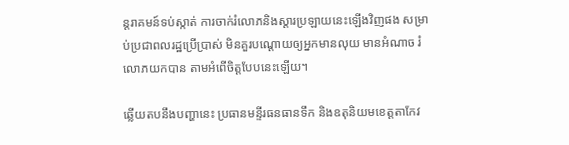ន្តរាគមន៍ទប់ស្កាត់ ការចាក់រំលោភនិងស្ដារប្រឡាយនេះឡើងវិញផង សម្រាប់ប្រជាពលរដ្ឋប្រើប្រាស់ មិនគួរបណ្ដោយឲ្យអ្នកមានលុយ មានអំណាច រំលោភយកបាន តាមអំពើចិត្តបែបនេះឡើយ។

ឆ្លើយតបនឹងបញ្ហានេះ ប្រធានមន្ទីរធនធានទឹក និងឧតុនិយមខេត្តតាកែវ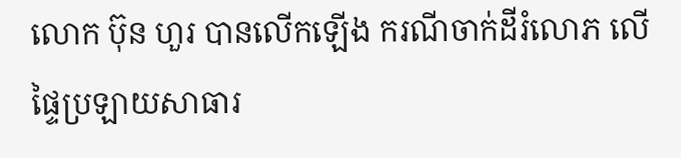លោក ប៊ុន ហួរ បានលើកឡើង ករណីចាក់ដីរំលោភ លើផ្ទៃប្រឡាយសាធារ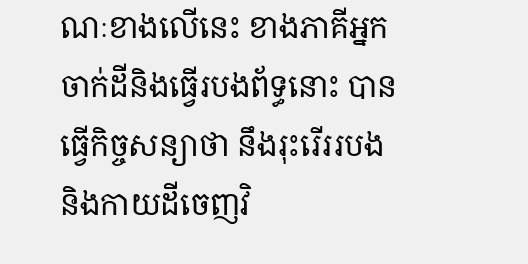ណៈខាងលើនេះ ខាងភាគីអ្នកចាក់ដីនិងធ្វើរបងព័ទ្ធនោះ បានធ្វើកិច្ចសន្យាថា នឹងរុះរើររបងនិងកាយដីចេញវិ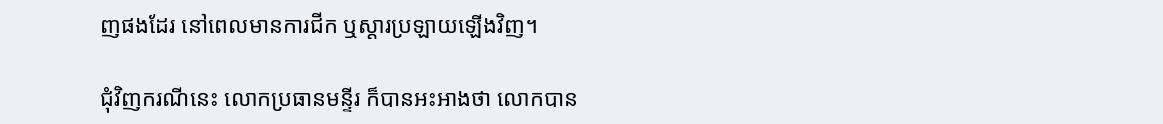ញផងដែរ នៅពេលមានការជីក ឬស្ដារប្រឡាយឡើងវិញ។

ជុំវិញករណីនេះ លោកប្រធានមន្ទីរ ក៏បានអះអាងថា លោកបាន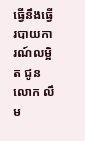ធ្វើនឹងធ្វើរបាយការណ៍លម្អិត ជូន លោក លឹម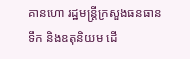គានហោ រដ្ឋមន្រ្តីក្រសួងធនធានទឹក និងឧតុនិយម ដើ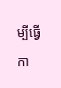ម្បីធ្វើកា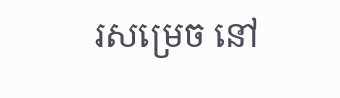រសម្រេច នៅ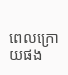ពេលក្រោយផង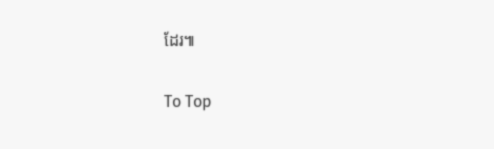ដែរ៕

To Top